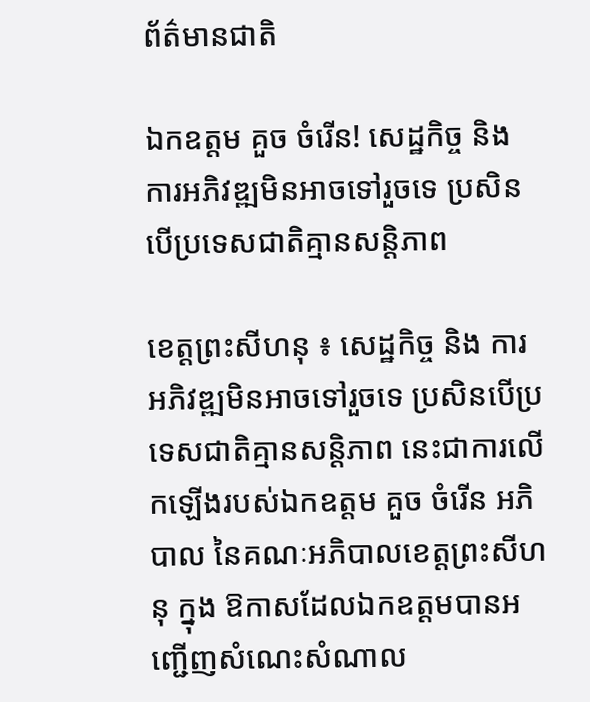ព័ត៌មានជាតិ

ឯកឧត្តម គួច ចំរើន! សេដ្ឋកិច្ច និង ការអភិវឌ្ឍមិនអាចទៅរួចទេ ប្រសិនបើប្រទេសជាតិគ្មានសន្តិភាព

ខេត្តព្រះសីហនុ ៖ សេដ្ឋកិច្ច និង ការអភិវឌ្ឍមិនអាចទៅរួចទេ ប្រសិនបើប្រទេសជាតិគ្មានសន្តិភាព នេះជាការលើកឡើងរបស់ឯកឧត្តម គួច ចំរើន អភិបាល នៃគណៈអភិបាលខេត្តព្រះសីហនុ ក្នុង ឱកាសដែលឯកឧត្តមបានអញ្ជើញសំណេះសំណាល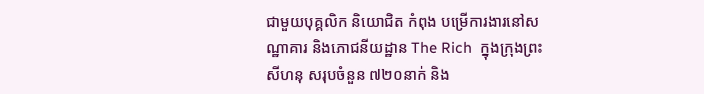ជាមួយបុគ្គលិក និយោជិត កំពុង បម្រើការងារនៅសណ្ឋាគារ និងភោជនីយដ្ឋាន The Rich  ក្នុងក្រុងព្រះសីហនុ សរុបចំនួន ៧២០នាក់ និង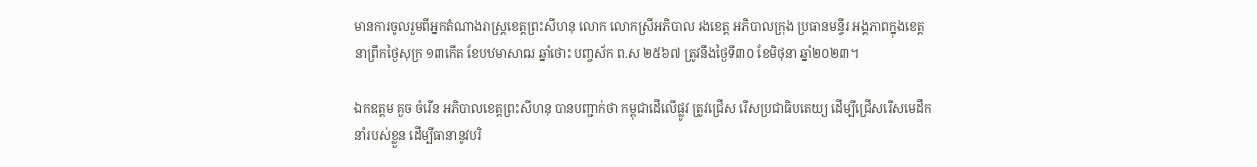មានការចូលរួមពីអ្នកតំណាងរាស្ត្រខេត្តព្រះសីហនុ លោក លោកស្រីអភិបាល រងខេត្ត អភិបាលក្រុង ប្រធានមន្ទីរ អង្គភាពក្នុងខេត្ត នាព្រឹកថ្ងៃសុក្រ ១៣កើត ខែបឋមាសាឍ ឆ្នាំថោះ បញ្ចស័ក ព.ស ២៥៦៧ ត្រូវនឹងថ្ងៃទី៣០ ខែមិថុនា ឆ្នាំ២០២៣។

ឯកឧត្តម គួច ចំរើន អភិបាលខេត្តព្រះសីហនុ បានបញ្ជាក់ថា កម្ពុជាដើលើផ្លូវ ត្រូវជ្រើស រើសប្រជាធិបតេយ្យ ដើម្បីជ្រើសរើសមេដឹកនាំរបស់ខ្លួន ដើម្បីធានានូវបរិ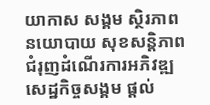យាកាស សង្គម ស្ថិរភាពនយោបាយ សុខសន្តិភាព ជំរុញដំណើរការអភិវឌ្ឍសេដ្ឋកិច្ចសង្គម ផ្តល់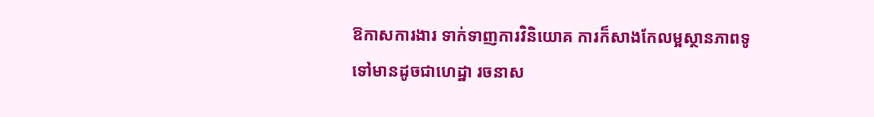ឱកាសការងារ ទាក់ទាញការវិនិយោគ ការក៏សាងកែលម្អស្ថានភាពទូទៅមានដូចជាហេដ្ឋា រចនាស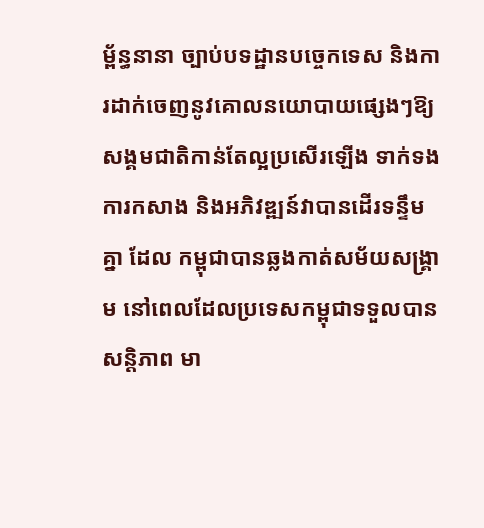ម្ព័ន្ធនានា ច្បាប់បទដ្ឋានបច្ចេកទេស និងការដាក់ចេញនូវគោលនយោបាយផ្សេងៗឱ្យ សង្គមជាតិកាន់តែល្អប្រសើរឡើង ទាក់ទងការកសាង និងអភិវឌ្ឍន៍វាបានដើរទន្ទឹមគ្នា ដែល កម្ពុជាបានឆ្លងកាត់សម័យសង្គ្រាម នៅពេលដែលប្រទេសកម្ពុជាទទួលបានសន្តិភាព មា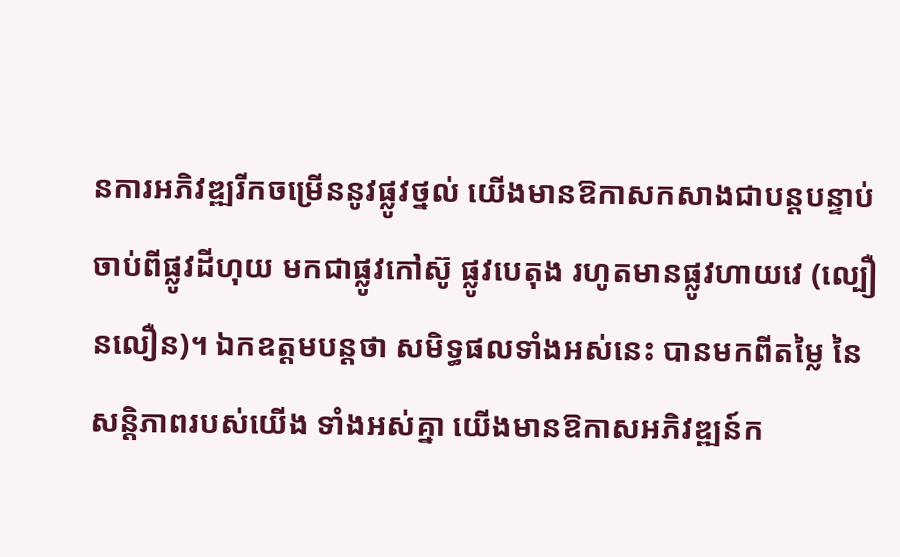នការអភិវឌ្ឍរីកចម្រើននូវផ្លូវថ្នល់ យើងមានឱកាសកសាងជាបន្តបន្ទាប់ ចាប់ពីផ្លូវដីហុយ មកជាផ្លូវកៅស៊ូ ផ្លូវបេតុង រហូតមានផ្លូវហាយវេ (ល្បឿនលឿន)។ ឯកឧត្តមបន្តថា សមិទ្ធផលទាំងអស់នេះ បានមកពីតម្លៃ នៃសន្តិភាពរបស់យើង ទាំងអស់គ្នា យើងមានឱកាសអភិវឌ្ឍន៍ក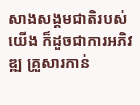សាងសង្គមជាតិរបស់យើង ក៏ដួចជាការអភិវឌ្ឍ គ្រួសារកាន់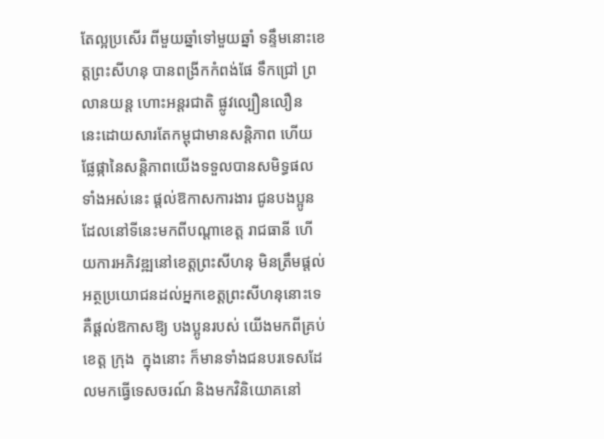តែល្អប្រសើរ ពីមួយឆ្នាំទៅមួយឆ្នាំ ទន្ទឹមនោះខេត្តព្រះសីហនុ បានពង្រីកកំពង់ផែ ទឹកជ្រៅ ព្រលានយន្ត ហោះអន្តរជាតិ ផ្លូវល្បឿនលឿន នេះដោយសារតែកម្ពុជាមានសន្តិភាព ហើយផ្លែផ្កានៃសន្តិភាពយើងទទួលបានសមិទ្ធផលទាំងអស់នេះ ផ្តល់ឱកាសការងារ ជូនបងប្អូនដែលនៅទីនេះមកពីបណ្តាខេត្ត រាជធានី ហើយការអភិវឌ្ឍនៅខេត្តព្រះសីហនុ មិនត្រឹមផ្តល់អត្ថប្រយោជនដល់អ្នកខេត្តព្រះសីហនុនោះទេ គឺផ្តល់ឱកាសឱ្យ បងប្អូនរបស់ យើងមកពីគ្រប់ខេត្ត ក្រុង  ក្នុងនោះ ក៏មានទាំងជនបរទេសដែលមកធ្វើទេសចរណ៍ និងមកវិនិយោគនៅ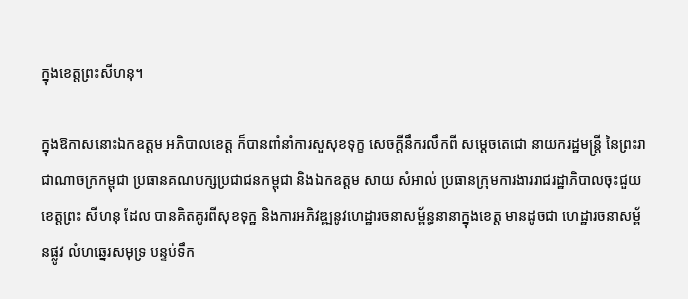ក្នុងខេត្តព្រះសីហនុ។

ក្នុងឱកាសនោះឯកឧត្តម អភិបាលខេត្ត ក៏បានពាំនាំការសួសុខទុក្ខ សេចក្តីនឹករលឹកពី សម្តេចតេជោ នាយករដ្ឋមន្ត្រី នៃព្រះរាជាណាចក្រកម្ពុជា ប្រធានគណបក្សប្រជាជនកម្ពុជា និងឯកឧត្តម សាយ សំអាល់ ប្រធានក្រុមការងាររាជរដ្ឋាភិបាលចុះជួយខេត្តព្រះ សីហនុ ដែល បានគិតគូរពីសុខទុក្ឋ និងការអភិវឌ្ឍនូវហេដ្ឋារចនាសម្ព័ន្ធនានាក្នុងខេត្ត មានដូចជា ហេដ្ឋារចនាសម្ព័នផ្លូវ លំហឆ្នេរសមុទ្រ បន្ទប់ទឹក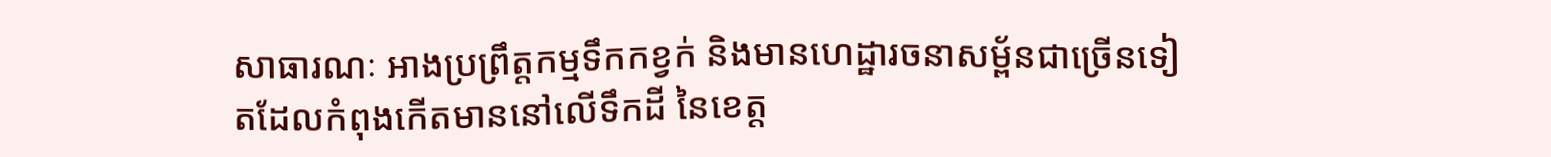សាធារណៈ អាងប្រព្រឹត្តកម្មទឹកកខ្វក់ និងមានហេដ្ឋារចនាសម្ព័នជាច្រើនទៀតដែលកំពុងកើតមាននៅលើទឹកដី នៃខេត្ត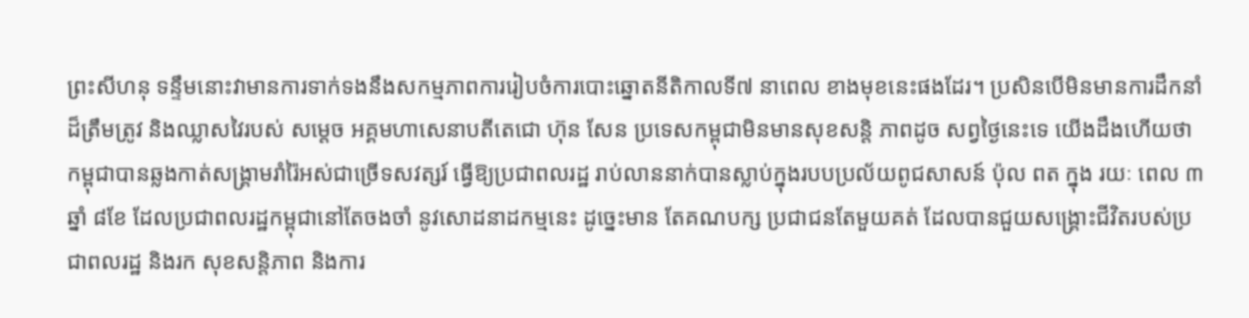ព្រះសីហនុ ទន្ទឹមនោះវាមានការទាក់ទងនឹងសកម្មភាពការរៀបចំការបោះឆ្នោតនីតិកាលទី៧ នាពេល ខាងមុខនេះផងដែរ។ ប្រសិនបើមិនមានការដឹកនាំដ៏ត្រឹមត្រូវ និងឈ្លាសវៃរបស់ សម្តេច អគ្គមហាសេនាបតីតេជោ ហ៊ុន សែន ប្រទេសកម្ពុជាមិនមានសុខសន្តិ ភាពដូច សព្វថ្ងៃនេះទេ យើងដឹងហើយថា កម្ពុជាបានឆ្លងកាត់សង្គ្រាមរាំរ៉ៃអស់ជាច្រើទសវត្សរ៍ ធ្វើឱ្យប្រជាពលរដ្ឋ រាប់លាននាក់បានស្លាប់ក្នុងរបបប្រល័យពូជសាសន៍ ប៉ុល ពត ក្នុង រយៈ ពេល ៣ឆ្នាំ ៨ខែ ដែលប្រជាពលរដ្ឋកម្ពុជានៅតែចងចាំ នូវសោដនាដកម្មនេះ ដូច្នេះមាន តែគណបក្ស ប្រជាជនតែមួយគត់ ដែលបានជួយសង្គ្រោះជីវិតរបស់ប្រជាពលរដ្ឋ និងរក សុខសន្តិភាព និងការ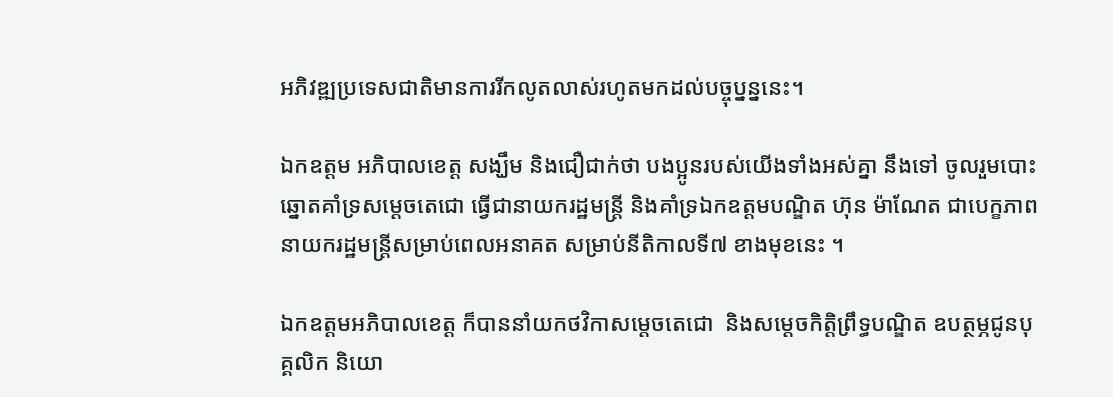អភិវឌ្ឍប្រទេសជាតិមានការរីកលូតលាស់រហូតមកដល់បច្ចុប្នន្ននេះ។

ឯកឧត្តម អភិបាលខេត្ត សង្ឃឹម និងជឿជាក់ថា បងប្អូនរបស់យើងទាំងអស់គ្នា នឹងទៅ ចូលរួមបោះឆ្នោតគាំទ្រសម្តេចតេជោ ធ្វើជានាយករដ្ឋមន្ត្រី និងគាំទ្រឯកឧត្តមបណ្ឌិត ហ៊ុន ម៉ាណែត ជាបេក្ខភាពនាយករដ្ឋមន្ត្រីសម្រាប់ពេលអនាគត សម្រាប់នីតិកាលទី៧ ខាងមុខនេះ ។

ឯកឧត្តមអភិបាលខេត្ត ក៏បាននាំយកថវិកាសម្តេចតេជោ  និងសម្តេចកិត្តិព្រឹទ្ធបណ្ឌិត ឧបត្ថម្ភជូនបុគ្គលិក និយោ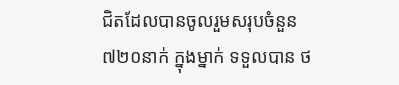ជិតដែលបានចូលរួមសរុបចំនួន ៧២០នាក់ ក្នុងម្នាក់ ទទួលបាន ថ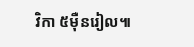វិកា ៥ម៉ឺនរៀល៕